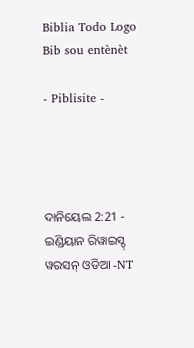Biblia Todo Logo
Bib sou entènèt

- Piblisite -




ଦାନିୟେଲ 2:21 - ଇଣ୍ଡିୟାନ ରିୱାଇସ୍ଡ୍ ୱରସନ୍ ଓଡିଆ -NT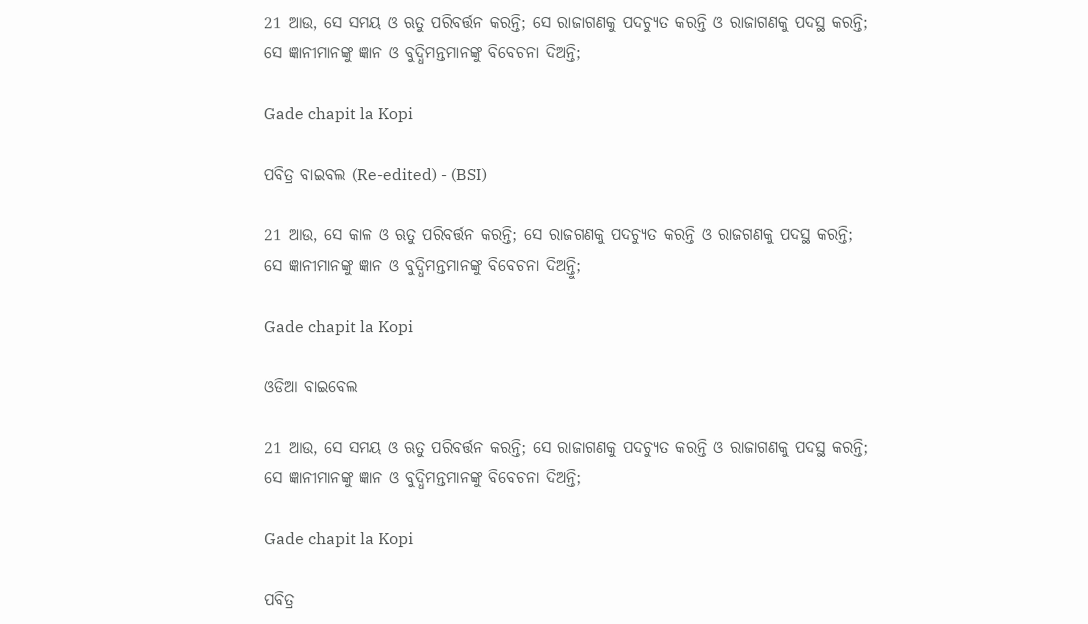21 ଆଉ, ସେ ସମୟ ଓ ଋତୁ ପରିବର୍ତ୍ତନ କରନ୍ତି; ସେ ରାଜାଗଣକୁ ପଦଚ୍ୟୁତ କରନ୍ତି ଓ ରାଜାଗଣକୁ ପଦସ୍ଥ କରନ୍ତି; ସେ ଜ୍ଞାନୀମାନଙ୍କୁ ଜ୍ଞାନ ଓ ବୁଦ୍ଧିମନ୍ତମାନଙ୍କୁ ବିବେଚନା ଦିଅନ୍ତି;

Gade chapit la Kopi

ପବିତ୍ର ବାଇବଲ (Re-edited) - (BSI)

21 ଆଉ, ସେ କାଳ ଓ ଋତୁ ପରିବର୍ତ୍ତନ କରନ୍ତି; ସେ ରାଜଗଣକୁ ପଦଚ୍ୟୁତ କରନ୍ତି ଓ ରାଜଗଣକୁ ପଦସ୍ଥ କରନ୍ତି; ସେ ଜ୍ଞାନୀମାନଙ୍କୁ ଜ୍ଞାନ ଓ ବୁଦ୍ଧିମନ୍ତମାନଙ୍କୁ ବିବେଚନା ଦିଅନ୍ତିୁ;

Gade chapit la Kopi

ଓଡିଆ ବାଇବେଲ

21 ଆଉ, ସେ ସମୟ ଓ ଋତୁ ପରିବର୍ତ୍ତନ କରନ୍ତି; ସେ ରାଜାଗଣକୁ ପଦଚ୍ୟୁତ କରନ୍ତି ଓ ରାଜାଗଣକୁ ପଦସ୍ଥ କରନ୍ତି; ସେ ଜ୍ଞାନୀମାନଙ୍କୁ ଜ୍ଞାନ ଓ ବୁଦ୍ଧିମନ୍ତମାନଙ୍କୁ ବିବେଚନା ଦିଅନ୍ତି;

Gade chapit la Kopi

ପବିତ୍ର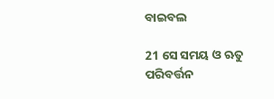ବାଇବଲ

21 ସେ ସମୟ ଓ ଋତୁ ପରିବର୍ତ୍ତନ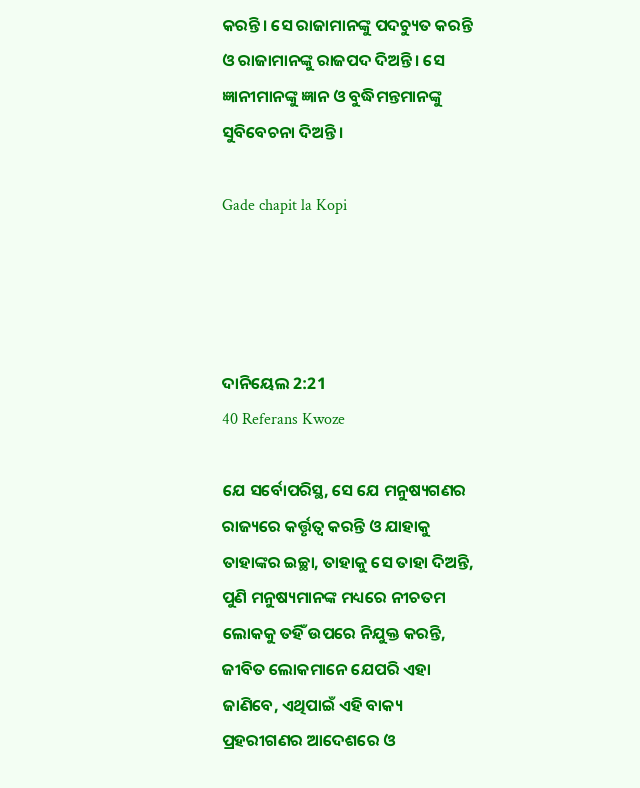କରନ୍ତି। ସେ ରାଜାମାନଙ୍କୁ ପଦଚ୍ୟୁତ କରନ୍ତି ଓ ରାଜାମାନଙ୍କୁ ରାଜପଦ ଦିଅନ୍ତି। ସେ ଜ୍ଞାନୀମାନଙ୍କୁ ଜ୍ଞାନ ଓ ବୁଦ୍ଧିମନ୍ତମାନଙ୍କୁ ସୁବିବେଚନା ଦିଅନ୍ତି।

Gade chapit la Kopi




ଦାନିୟେଲ 2:21
40 Referans Kwoze

ଯେ ସର୍ବୋପରିସ୍ଥ, ସେ ଯେ ମନୁଷ୍ୟଗଣର ରାଜ୍ୟରେ କର୍ତ୍ତୃତ୍ୱ କରନ୍ତି ଓ ଯାହାକୁ ତାହାଙ୍କର ଇଚ୍ଛା, ତାହାକୁ ସେ ତାହା ଦିଅନ୍ତି, ପୁଣି ମନୁଷ୍ୟମାନଙ୍କ ମଧ୍ୟରେ ନୀଚତମ ଲୋକକୁ ତହିଁ ଉପରେ ନିଯୁକ୍ତ କରନ୍ତି, ଜୀବିତ ଲୋକମାନେ ଯେପରି ଏହା ଜାଣିବେ, ଏଥିପାଇଁ ଏହି ବାକ୍ୟ ପ୍ରହରୀଗଣର ଆଦେଶରେ ଓ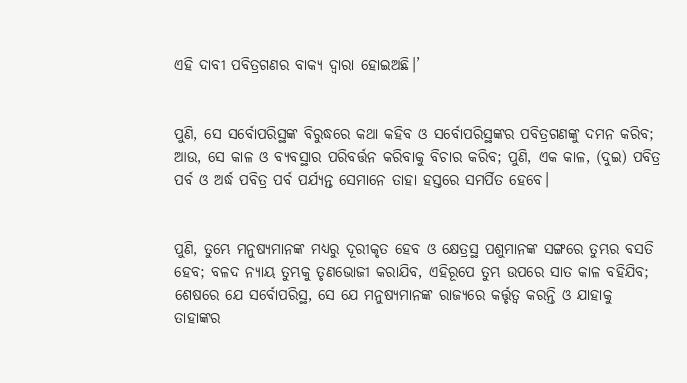ଏହି ଦାବୀ ପବିତ୍ରଗଣର ବାକ୍ୟ ଦ୍ୱାରା ହୋଇଅଛି।’


ପୁଣି, ସେ ସର୍ବୋପରିସ୍ଥଙ୍କ ବିରୁଦ୍ଧରେ କଥା କହିବ ଓ ସର୍ବୋପରିସ୍ଥଙ୍କର ପବିତ୍ରଗଣଙ୍କୁ ଦମନ କରିବ; ଆଉ, ସେ କାଳ ଓ ବ୍ୟବସ୍ଥାର ପରିବର୍ତ୍ତନ କରିବାକୁ ବିଚାର କରିବ; ପୁଣି, ଏକ କାଳ, (ଦୁଇ) ପବିତ୍ର ପର୍ବ ଓ ଅର୍ଦ୍ଧ ପବିତ୍ର ପର୍ବ ପର୍ଯ୍ୟନ୍ତ ସେମାନେ ତାହା ହସ୍ତରେ ସମର୍ପିତ ହେବେ।


ପୁଣି, ତୁମ୍ଭେ ମନୁଷ୍ୟମାନଙ୍କ ମଧ୍ୟରୁ ଦୂରୀକୃତ ହେବ ଓ କ୍ଷେତ୍ରସ୍ଥ ପଶୁମାନଙ୍କ ସଙ୍ଗରେ ତୁମ୍ଭର ବସତି ହେବ; ବଳଦ ନ୍ୟାୟ ତୁମ୍ଭକୁ ତୃଣଭୋଜୀ କରାଯିବ, ଏହିରୂପେ ତୁମ୍ଭ ଉପରେ ସାତ କାଳ ବହିଯିବ; ଶେଷରେ ଯେ ସର୍ବୋପରିସ୍ଥ, ସେ ଯେ ମନୁଷ୍ୟମାନଙ୍କ ରାଜ୍ୟରେ କର୍ତ୍ତୃତ୍ୱ କରନ୍ତି ଓ ଯାହାକୁ ତାହାଙ୍କର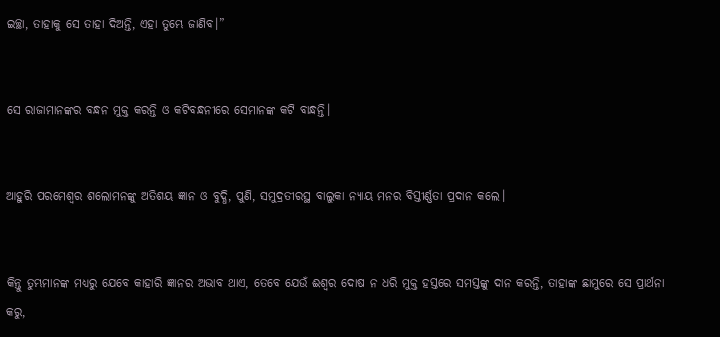ଇଚ୍ଛା, ତାହାକୁ ସେ ତାହା ଦିଅନ୍ତି, ଏହା ତୁମ୍ଭେ ଜାଣିବ।”


ସେ ରାଜାମାନଙ୍କର ବନ୍ଧନ ମୁକ୍ତ କରନ୍ତି ଓ କଟିବନ୍ଧନୀରେ ସେମାନଙ୍କ କଟି ବାନ୍ଧନ୍ତି।


ଆହୁରି ପରମେଶ୍ୱର ଶଲୋମନଙ୍କୁ ଅତିଶୟ ଜ୍ଞାନ ଓ ବୁଦ୍ଧି, ପୁଣି, ସମୁଦ୍ରତୀରସ୍ଥ ବାଲୁକା ନ୍ୟାୟ ମନର ବିସ୍ତୀର୍ଣ୍ଣତା ପ୍ରଦାନ କଲେ।


କିନ୍ତୁ ତୁମ୍ଭମାନଙ୍କ ମଧ୍ୟରୁ ଯେବେ କାହାରି ଜ୍ଞାନର ଅଭାବ ଥାଏ, ତେବେ ଯେଉଁ ଈଶ୍ବର ଦୋଷ ନ ଧରି ମୁକ୍ତ ହସ୍ତରେ ସମସ୍ତଙ୍କୁ ଦାନ କରନ୍ତି, ତାହାଙ୍କ ଛାମୁରେ ସେ ପ୍ରାର୍ଥନା କରୁ,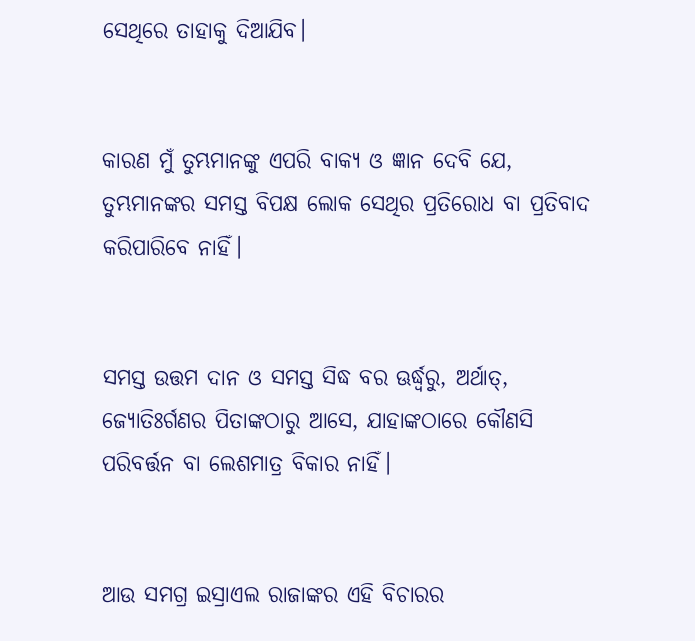ସେଥିରେ ତାହାକୁ ଦିଆଯିବ।


କାରଣ ମୁଁ ତୁମ୍ଭମାନଙ୍କୁ ଏପରି ବାକ୍ୟ ଓ ଜ୍ଞାନ ଦେବି ଯେ, ତୁମ୍ଭମାନଙ୍କର ସମସ୍ତ ବିପକ୍ଷ ଲୋକ ସେଥିର ପ୍ରତିରୋଧ ବା ପ୍ରତିବାଦ କରିପାରିବେ ନାହିଁ।


ସମସ୍ତ ଉତ୍ତମ ଦାନ ଓ ସମସ୍ତ ସିଦ୍ଧ ବର ଊର୍ଦ୍ଧ୍ୱରୁ, ଅର୍ଥାତ୍‍, ଜ୍ୟୋତିଃର୍ଗଣର ପିତାଙ୍କଠାରୁ ଆସେ, ଯାହାଙ୍କଠାରେ କୌଣସି ପରିବର୍ତ୍ତନ ବା ଲେଶମାତ୍ର ବିକାର ନାହିଁ।


ଆଉ ସମଗ୍ର ଇସ୍ରାଏଲ ରାଜାଙ୍କର ଏହି ବିଚାରର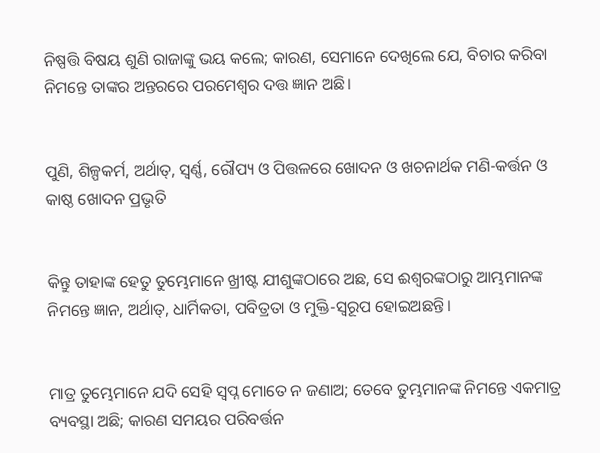ନିଷ୍ପତ୍ତି ବିଷୟ ଶୁଣି ରାଜାଙ୍କୁ ଭୟ କଲେ; କାରଣ, ସେମାନେ ଦେଖିଲେ ଯେ, ବିଚାର କରିବା ନିମନ୍ତେ ତାଙ୍କର ଅନ୍ତରରେ ପରମେଶ୍ୱର ଦତ୍ତ ଜ୍ଞାନ ଅଛି।


ପୁଣି, ଶିଳ୍ପକର୍ମ, ଅର୍ଥାତ୍‍, ସ୍ୱର୍ଣ୍ଣ, ରୌପ୍ୟ ଓ ପିତ୍ତଳରେ ଖୋଦନ ଓ ଖଚନାର୍ଥକ ମଣି-କର୍ତ୍ତନ ଓ କାଷ୍ଠ ଖୋଦନ ପ୍ରଭୃତି


କିନ୍ତୁ ତାହାଙ୍କ ହେତୁ ତୁମ୍ଭେମାନେ ଖ୍ରୀଷ୍ଟ ଯୀଶୁଙ୍କଠାରେ ଅଛ, ସେ ଈଶ୍ବରଙ୍କଠାରୁ ଆମ୍ଭମାନଙ୍କ ନିମନ୍ତେ ଜ୍ଞାନ, ଅର୍ଥାତ୍‍, ଧାର୍ମିକତା, ପବିତ୍ରତା ଓ ମୁକ୍ତି-ସ୍ୱରୂପ ହୋଇଅଛନ୍ତି।


ମାତ୍ର ତୁମ୍ଭେମାନେ ଯଦି ସେହି ସ୍ୱପ୍ନ ମୋତେ ନ ଜଣାଅ; ତେବେ ତୁମ୍ଭମାନଙ୍କ ନିମନ୍ତେ ଏକମାତ୍ର ବ୍ୟବସ୍ଥା ଅଛି; କାରଣ ସମୟର ପରିବର୍ତ୍ତନ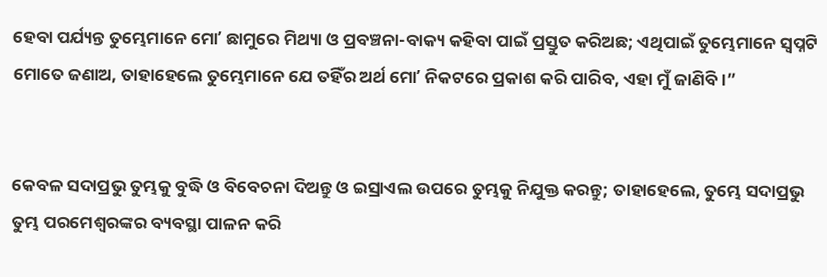ହେବା ପର୍ଯ୍ୟନ୍ତ ତୁମ୍ଭେମାନେ ମୋʼ ଛାମୁରେ ମିଥ୍ୟା ଓ ପ୍ରବଞ୍ଚନା-ବାକ୍ୟ କହିବା ପାଇଁ ପ୍ରସ୍ତୁତ କରିଅଛ; ଏଥିପାଇଁ ତୁମ୍ଭେମାନେ ସ୍ୱପ୍ନଟି ମୋତେ ଜଣାଅ, ତାହାହେଲେ ତୁମ୍ଭେମାନେ ଯେ ତହିଁର ଅର୍ଥ ମୋʼ ନିକଟରେ ପ୍ରକାଶ କରି ପାରିବ, ଏହା ମୁଁ ଜାଣିବି।”


କେବଳ ସଦାପ୍ରଭୁ ତୁମ୍ଭକୁ ବୁଦ୍ଧି ଓ ବିବେଚନା ଦିଅନ୍ତୁ ଓ ଇସ୍ରାଏଲ ଉପରେ ତୁମ୍ଭକୁ ନିଯୁକ୍ତ କରନ୍ତୁ; ତାହାହେଲେ, ତୁମ୍ଭେ ସଦାପ୍ରଭୁ ତୁମ୍ଭ ପରମେଶ୍ୱରଙ୍କର ବ୍ୟବସ୍ଥା ପାଳନ କରି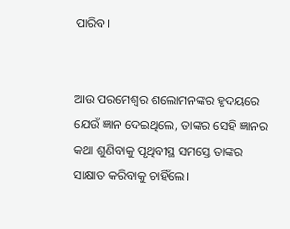ପାରିବ।


ଆଉ ପରମେଶ୍ୱର ଶଲୋମନଙ୍କର ହୃଦୟରେ ଯେଉଁ ଜ୍ଞାନ ଦେଇଥିଲେ, ତାଙ୍କର ସେହି ଜ୍ଞାନର କଥା ଶୁଣିବାକୁ ପୃଥିବୀସ୍ଥ ସମସ୍ତେ ତାଙ୍କର ସାକ୍ଷାତ କରିବାକୁ ଚାହିଁଲେ।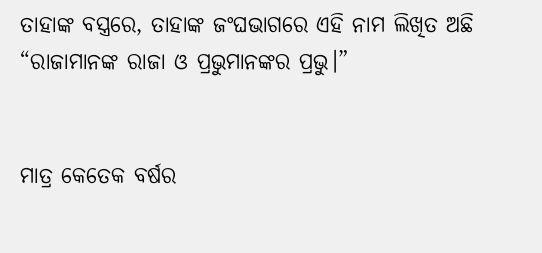ତାହାଙ୍କ ବସ୍ତ୍ରରେ, ତାହାଙ୍କ ଜଂଘଭାଗରେ ଏହି ନାମ ଲିଖିତ ଅଛି “ରାଜାମାନଙ୍କ ରାଜା ଓ ପ୍ରଭୁମାନଙ୍କର ପ୍ରଭୁ।”


ମାତ୍ର କେତେକ ବର୍ଷର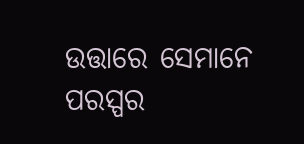ଉତ୍ତାରେ ସେମାନେ ପରସ୍ପର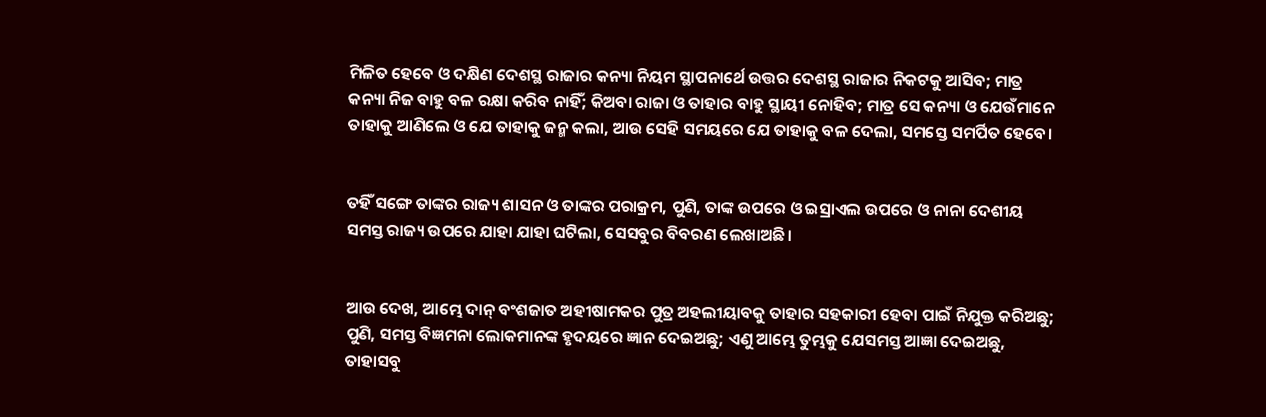ମିଳିତ ହେବେ ଓ ଦକ୍ଷିଣ ଦେଶସ୍ଥ ରାଜାର କନ୍ୟା ନିୟମ ସ୍ଥାପନାର୍ଥେ ଉତ୍ତର ଦେଶସ୍ଥ ରାଜାର ନିକଟକୁ ଆସିବ; ମାତ୍ର କନ୍ୟା ନିଜ ବାହୁ ବଳ ରକ୍ଷା କରିବ ନାହିଁ; କିଅବା ରାଜା ଓ ତାହାର ବାହୁ ସ୍ଥାୟୀ ନୋହିବ; ମାତ୍ର ସେ କନ୍ୟା ଓ ଯେଉଁମାନେ ତାହାକୁ ଆଣିଲେ ଓ ଯେ ତାହାକୁ ଜନ୍ମ କଲା, ଆଉ ସେହି ସମୟରେ ଯେ ତାହାକୁ ବଳ ଦେଲା, ସମସ୍ତେ ସମର୍ପିତ ହେବେ।


ତହିଁ ସଙ୍ଗେ ତାଙ୍କର ରାଜ୍ୟ ଶାସନ ଓ ତାଙ୍କର ପରାକ୍ରମ, ପୁଣି, ତାଙ୍କ ଉପରେ ଓ ଇସ୍ରାଏଲ ଉପରେ ଓ ନାନା ଦେଶୀୟ ସମସ୍ତ ରାଜ୍ୟ ଉପରେ ଯାହା ଯାହା ଘଟିଲା, ସେସବୁର ବିବରଣ ଲେଖାଅଛି।


ଆଉ ଦେଖ, ଆମ୍ଭେ ଦାନ୍ ବଂଶଜାତ ଅହୀଷାମକର ପୁତ୍ର ଅହଲୀୟାବକୁ ତାହାର ସହକାରୀ ହେବା ପାଇଁ ନିଯୁକ୍ତ କରିଅଛୁ; ପୁଣି, ସମସ୍ତ ବିଜ୍ଞମନା ଲୋକମାନଙ୍କ ହୃଦୟରେ ଜ୍ଞାନ ଦେଇଅଛୁ; ଏଣୁ ଆମ୍ଭେ ତୁମ୍ଭକୁ ଯେସମସ୍ତ ଆଜ୍ଞା ଦେଇଅଛୁ, ତାହାସବୁ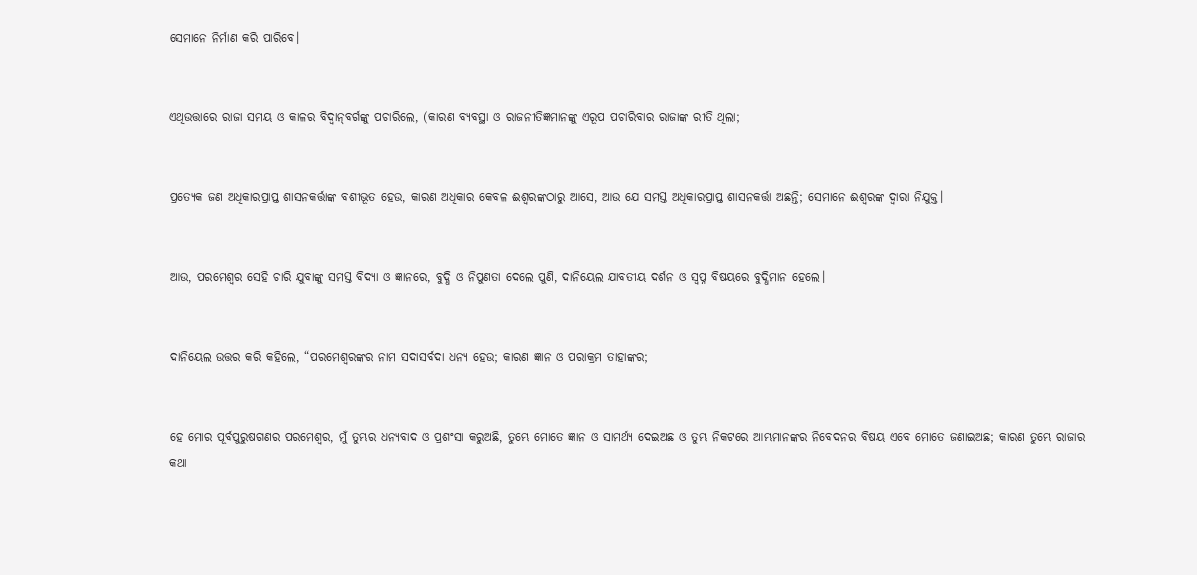ସେମାନେ ନିର୍ମାଣ କରି ପାରିବେ।


ଏଥିଉତ୍ତାରେ ରାଜା ସମୟ ଓ କାଳର ବିଦ୍ୱାନ୍‍ବର୍ଗଙ୍କୁ ପଚାରିଲେ, (କାରଣ ବ୍ୟବସ୍ଥା ଓ ରାଜନୀତିଜ୍ଞମାନଙ୍କୁ ଏରୂପ ପଚାରିବାର ରାଜାଙ୍କ ରୀତି ଥିଲା;


ପ୍ରତ୍ୟେକ ଜଣ ଅଧିକାରପ୍ରାପ୍ତ ଶାସନକର୍ତ୍ତାଙ୍କ ବଶୀଭୂତ ହେଉ, କାରଣ ଅଧିକାର କେବଳ ଈଶ୍ବରଙ୍କଠାରୁ ଆସେ, ଆଉ ଯେ ସମସ୍ତ ଅଧିକାରପ୍ରାପ୍ତ ଶାସନକର୍ତ୍ତା ଅଛନ୍ତି; ସେମାନେ ଈଶ୍ବରଙ୍କ ଦ୍ୱାରା ନିଯୁକ୍ତ।


ଆଉ, ପରମେଶ୍ୱର ସେହି ଚାରି ଯୁବାଙ୍କୁ ସମସ୍ତ ବିଦ୍ୟା ଓ ଜ୍ଞାନରେ, ବୁଦ୍ଧି ଓ ନିପୁଣତା ଦେଲେ ପୁଣି, ଦାନିୟେଲ ଯାବତୀୟ ଦର୍ଶନ ଓ ସ୍ୱପ୍ନ ବିଷୟରେ ବୁଦ୍ଧିମାନ ହେଲେ।


ଦାନିୟେଲ ଉତ୍ତର କରି କହିଲେ, “ପରମେଶ୍ୱରଙ୍କର ନାମ ସଦାସର୍ବଦା ଧନ୍ୟ ହେଉ; କାରଣ ଜ୍ଞାନ ଓ ପରାକ୍ରମ ତାହାଙ୍କର;


ହେ ମୋର ପୂର୍ବପୁରୁଷଗଣର ପରମେଶ୍ୱର, ମୁଁ ତୁମ୍ଭର ଧନ୍ୟବାଦ ଓ ପ୍ରଶଂସା କରୁଅଛି, ତୁମ୍ଭେ ମୋତେ ଜ୍ଞାନ ଓ ସାମର୍ଥ୍ୟ ଦେଇଅଛ ଓ ତୁମ୍ଭ ନିକଟରେ ଆମ୍ଭମାନଙ୍କର ନିବେଦନର ବିଷୟ ଏବେ ମୋତେ ଜଣାଇଅଛ; କାରଣ ତୁମ୍ଭେ ରାଜାର କଥା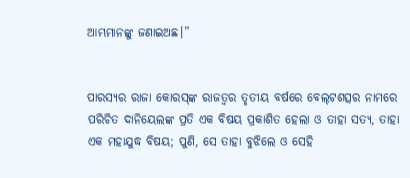ଆମ୍ଭମାନଙ୍କୁ ଜଣାଇଅଛ।”


ପାରସ୍ୟର ରାଜା କୋରସ୍‍ଙ୍କ ରାଜତ୍ଵର ତୃତୀୟ ବର୍ଷରେ ବେଲ୍‍ଟଶତ୍ସର ନାମରେ ପରିଚିତ ଦାନିୟେଲଙ୍କ ପ୍ରତି ଏକ ବିଷୟ ପ୍ରକାଶିତ ହେଲା ଓ ତାହା ସତ୍ୟ, ତାହା ଏକ ମହାଯୁଦ୍ଧ ବିଷୟ; ପୁଣି, ସେ ତାହା ବୁଝିଲେ ଓ ସେହି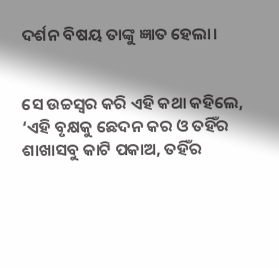ଦର୍ଶନ ବିଷୟ ତାଙ୍କୁ ଜ୍ଞାତ ହେଲା।


ସେ ଉଚ୍ଚସ୍ୱର କରି ଏହି କଥା କହିଲେ, ‘ଏହି ବୃକ୍ଷକୁ ଛେଦନ କର ଓ ତହିଁର ଶାଖାସବୁ କାଟି ପକାଅ, ତହିଁର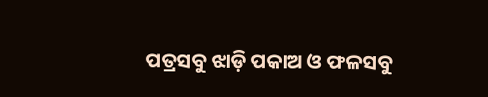ପତ୍ରସବୁ ଝାଡ଼ି ପକାଅ ଓ ଫଳସବୁ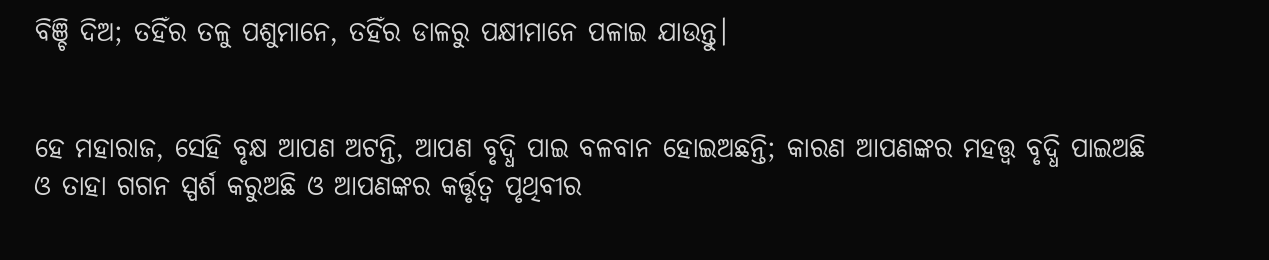ବିଞ୍ଚି ଦିଅ; ତହିଁର ତଳୁ ପଶୁମାନେ, ତହିଁର ଡାଳରୁ ପକ୍ଷୀମାନେ ପଳାଇ ଯାଉନ୍ତୁ।


ହେ ମହାରାଜ, ସେହି ବୃକ୍ଷ ଆପଣ ଅଟନ୍ତି, ଆପଣ ବୃଦ୍ଧି ପାଇ ବଳବାନ ହୋଇଅଛନ୍ତି; କାରଣ ଆପଣଙ୍କର ମହତ୍ତ୍ୱ ବୃଦ୍ଧି ପାଇଅଛି ଓ ତାହା ଗଗନ ସ୍ପର୍ଶ କରୁଅଛି ଓ ଆପଣଙ୍କର କର୍ତ୍ତୃତ୍ୱ ପୃଥିବୀର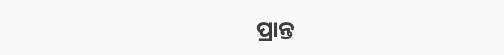ପ୍ରାନ୍ତ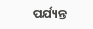ପର୍ଯ୍ୟନ୍ତ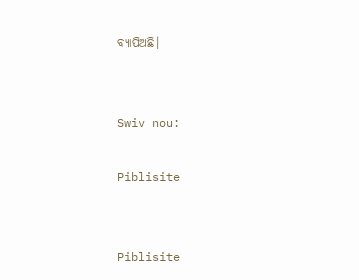ବ୍ୟାପିଅଛି।


Swiv nou:

Piblisite


Piblisite